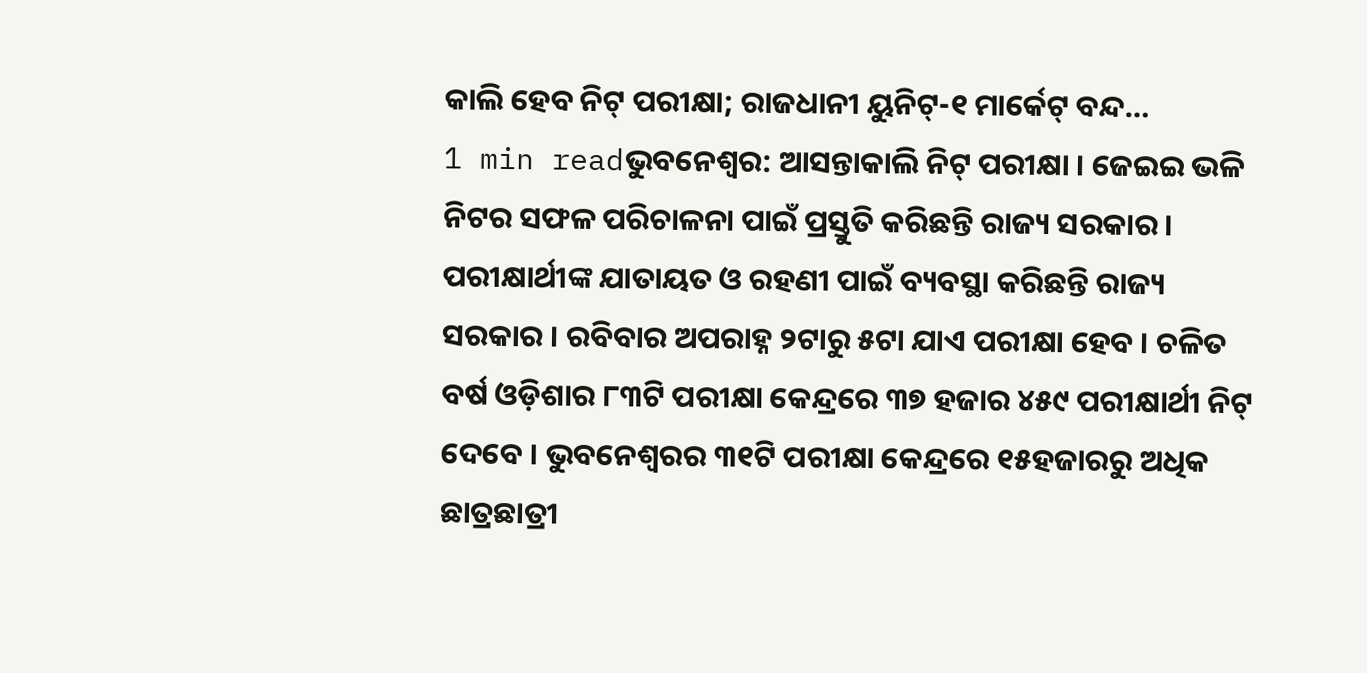କାଲି ହେବ ନିଟ୍ ପରୀକ୍ଷା; ରାଜଧାନୀ ୟୁନିଟ୍-୧ ମାର୍କେଟ୍ ବନ୍ଦ…
1 min readଭୁବନେଶ୍ୱର: ଆସନ୍ତାକାଲି ନିଟ୍ ପରୀକ୍ଷା । ଜେଇଇ ଭଳି ନିଟର ସଫଳ ପରିଚାଳନା ପାଇଁ ପ୍ରସ୍ତୁତି କରିଛନ୍ତି ରାଜ୍ୟ ସରକାର । ପରୀକ୍ଷାର୍ଥୀଙ୍କ ଯାତାୟତ ଓ ରହଣୀ ପାଇଁ ବ୍ୟବସ୍ଥା କରିଛନ୍ତି ରାଜ୍ୟ ସରକାର । ରବିବାର ଅପରାହ୍ନ ୨ଟାରୁ ୫ଟା ଯାଏ ପରୀକ୍ଷା ହେବ । ଚଳିତ ବର୍ଷ ଓଡ଼ିଶାର ୮୩ଟି ପରୀକ୍ଷା କେନ୍ଦ୍ରରେ ୩୭ ହଜାର ୪୫୯ ପରୀକ୍ଷାର୍ଥୀ ନିଟ୍ ଦେବେ । ଭୁବନେଶ୍ବରର ୩୧ଟି ପରୀକ୍ଷା କେନ୍ଦ୍ରରେ ୧୫ହଜାରରୁ ଅଧିକ ଛାତ୍ରଛାତ୍ରୀ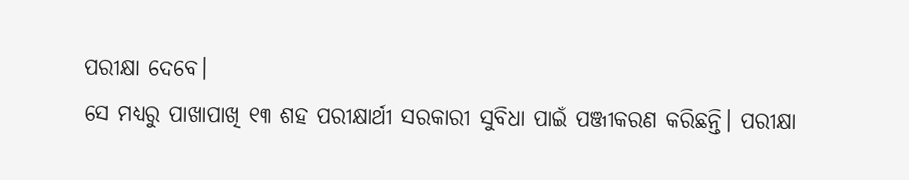ପରୀକ୍ଷା ଦେବେ।
ସେ ମଧ୍ୟରୁ ପାଖାପାଖି ୧୩ ଶହ ପରୀକ୍ଷାର୍ଥୀ ସରକାରୀ ସୁବିଧା ପାଇଁ ପଞ୍ଜୀକରଣ କରିଛନ୍ତି। ପରୀକ୍ଷା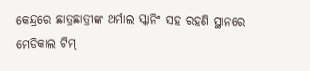କେନ୍ଦ୍ରରେ ଛାତ୍ରଛାତ୍ରୀଙ୍କ ଥର୍ମାଲ ସ୍କାନିଂ ସହ ରହଣି ସ୍ଥାନରେ ମେଡିକାଲ ଟିମ୍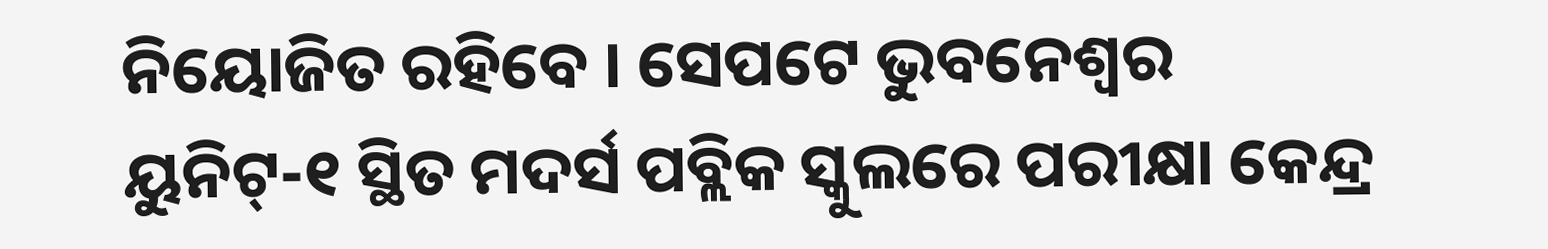ନିୟୋଜିତ ରହିବେ । ସେପଟେ ଭୁବନେଶ୍ବର ୟୁନିଟ୍-୧ ସ୍ଥିତ ମଦର୍ସ ପବ୍ଲିକ ସ୍କୁଲରେ ପରୀକ୍ଷା କେନ୍ଦ୍ର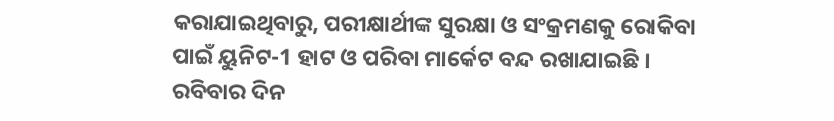କରାଯାଇଥିବାରୁ, ପରୀକ୍ଷାର୍ଥୀଙ୍କ ସୁରକ୍ଷା ଓ ସଂକ୍ରମଣକୁ ରୋକିବା ପାଇଁ ୟୁନିଟ-1 ହାଟ ଓ ପରିବା ମାର୍କେଟ ବନ୍ଦ ରଖାଯାଇଛି । ରବିବାର ଦିନ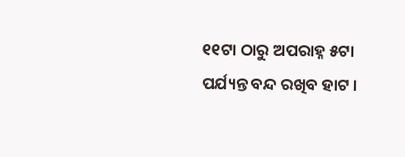୧୧ଟା ଠାରୁ ଅପରାହ୍ନ ୫ଟା ପର୍ଯ୍ୟନ୍ତ ବନ୍ଦ ରଖିବ ହାଟ ।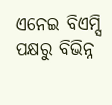ଏନେଇ ବିଏମ୍ସି ପକ୍ଷରୁ ବିଭିନ୍ନ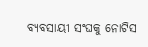ବ୍ୟବସାୟୀ ସଂଘକୁ ନୋଟିସ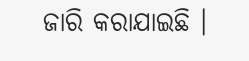ଜାରି କରାଯାଇଛି ।